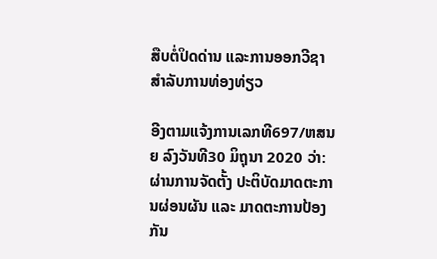ສືບຕໍ່ປິດດ່ານ ແລະການອອກວີຊາສຳລັບການທ່ອງທ່ຽວ

ອີງຕາມແຈ້ງການເລກທີ697/ຫສນຍ ລົງວັນທີ30 ມິຖຸນາ 2020 ວ່າ: ຜ່ານການຈັດຕັ້ງ ປະຕິບັດມາດຕະການຜ່ອນຜັນ ແລະ ມາດຕະການປ້ອງກັນ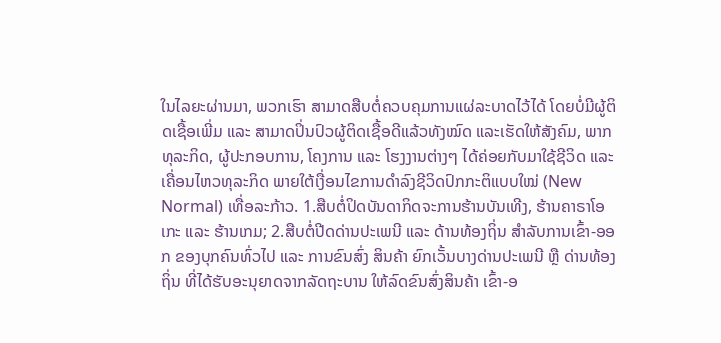ໃນໄລຍະຜ່ານມາ, ພວກເຮົາ ສາມາດສືບຕໍ່ຄວບຄຸມການແຜ່ລະບາດໄວ້ໄດ້ ໂດຍບໍ່ມີຜູ້ຕິດເຊື້ອເພີ່ມ ແລະ ສາມາດປິ່ນປົວຜູ້ຕິດເຊື້ອດີແລ້ວທັງໝົດ ແລະເຮັດໃຫ້ສັງຄົມ, ພາກທຸລະກິດ, ຜູ້ປະກອບການ, ໂຄງການ ແລະ ໂຮງງານຕ່າງໆ ໄດ້ຄ່ອຍກັບມາໃຊ້ຊີວິດ ແລະ ເຄື່ອນໄຫວທຸລະກິດ ພາຍໃຕ້ເງື່ອນໄຂການດໍາລົງຊີວິດປົກກະຕິແບບໃໝ່ (New Normal) ເທື່ອລະກ້າວ. 1.ສືບຕໍ່ປິດບັນດາກິດຈະການຮ້ານບັນເທີງ, ຮ້ານຄາຣາໂອເກະ ແລະ ຮ້ານເກມ; 2.ສືບຕໍ່ປີດດ່ານປະເພນີ ແລະ ດ້ານທ້ອງຖິ່ນ ສໍາລັບການເຂົ້າ-ອອກ ຂອງບຸກຄົນທົ່ວໄປ ແລະ ການຂົນສົ່ງ ສິນຄ້າ ຍົກເວັ້ນບາງດ່ານປະເພນີ ຫຼື ດ່ານທ້ອງຖິ່ນ ທີ່ໄດ້ຮັບອະນຸຍາດຈາກລັດຖະບານ ໃຫ້ລົດຂົນສົ່ງສິນຄ້າ ເຂົ້າ-ອ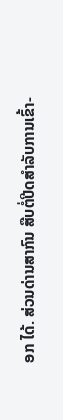ອກ ໄດ້. ສ່ວນດ່ານສາກົນ ສືບຕໍ່ປີດສໍາລັບການເຂົ້າ-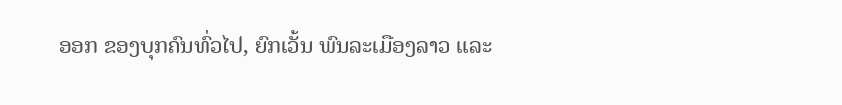ອອກ ຂອງບຸກຄົນທົ່ວໄປ, ຍົກເວັ້ນ ພົນລະເມືອງລາວ ແລະ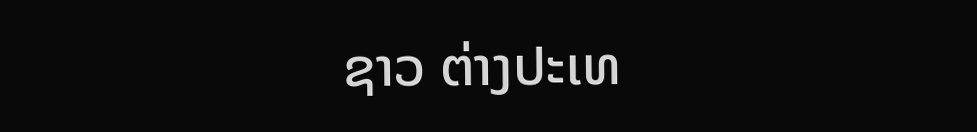ຊາວ ຕ່າງປະເທ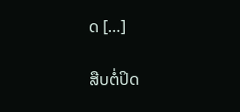ດ […]

ສືບຕໍ່ປິດ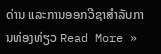ດ່ານ ແລະການອອກວີຊາສຳລັບການທ່ອງທ່ຽວ Read More »